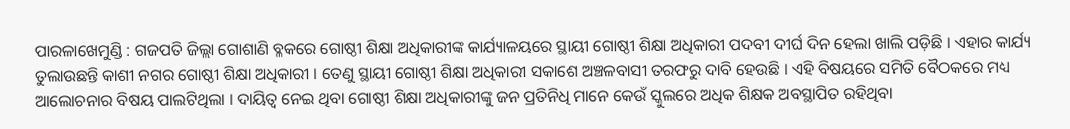ପାରଳାଖେମୁଣ୍ଡି : ଗଜପତି ଜିଲ୍ଲା ଗୋଶାଣି ବ୍ଳକରେ ଗୋଷ୍ଠୀ ଶିକ୍ଷା ଅଧିକାରୀଙ୍କ କାର୍ଯ୍ୟାଳୟରେ ସ୍ଥାୟୀ ଗୋଷ୍ଠୀ ଶିକ୍ଷା ଅଧିକାରୀ ପଦବୀ ଦୀର୍ଘ ଦିନ ହେଲା ଖାଲି ପଡ଼ିଛି । ଏହାର କାର୍ଯ୍ୟ ତୁଲାଉଛନ୍ତି କାଶୀ ନଗର ଗୋଷ୍ଠୀ ଶିକ୍ଷା ଅଧିକାରୀ । ତେଣୁ ସ୍ଥାୟୀ ଗୋଷ୍ଠୀ ଶିକ୍ଷା ଅଧିକାରୀ ସକାଶେ ଅଞ୍ଚଳବାସୀ ତରଫରୁ ଦାବି ହେଉଛି । ଏହି ବିଷୟରେ ସମିତି ବୈଠକରେ ମଧ୍ୟ ଆଲୋଚନାର ବିଷୟ ପାଲଟିଥିଲା । ଦାୟିତ୍ୱ ନେଇ ଥିବା ଗୋଷ୍ଠୀ ଶିକ୍ଷା ଅଧିକାରୀଙ୍କୁ ଜନ ପ୍ରତିନିଧି ମାନେ କେଉଁ ସ୍କୁଲରେ ଅଧିକ ଶିକ୍ଷକ ଅବସ୍ଥାପିତ ରହିଥିବା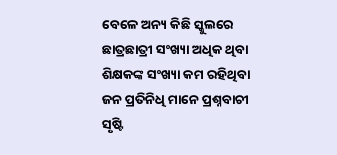ବେଳେ ଅନ୍ୟ କିଛି ସ୍କୁଲରେ ଛାତ୍ରଛାତ୍ରୀ ସଂଖ୍ୟା ଅଧିକ ଥିବା ଶିକ୍ଷକଙ୍କ ସଂଖ୍ୟା କମ ରହିଥିବା ଜନ ପ୍ରତିନିଧି ମାନେ ପ୍ରଶ୍ନବାଚୀ ସୃଷ୍ଟି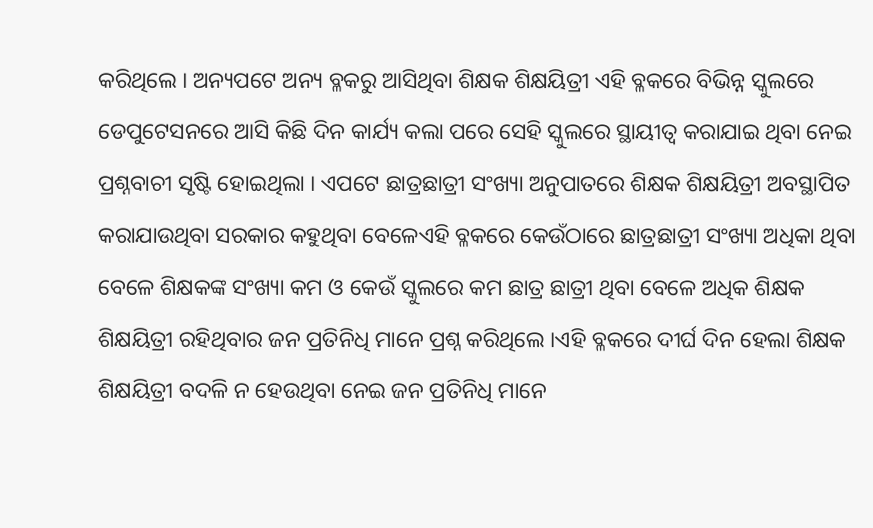କରିଥିଲେ । ଅନ୍ୟପଟେ ଅନ୍ୟ ବ୍ଳକରୁ ଆସିଥିବା ଶିକ୍ଷକ ଶିକ୍ଷୟିତ୍ରୀ ଏହି ବ୍ଳକରେ ବିଭିନ୍ନ ସ୍କୁଲରେ ଡେପୁଟେସନରେ ଆସି କିଛି ଦିନ କାର୍ଯ୍ୟ କଲା ପରେ ସେହି ସ୍କୁଲରେ ସ୍ଥାୟୀତ୍ୱ କରାଯାଇ ଥିବା ନେଇ ପ୍ରଶ୍ନବାଚୀ ସୃଷ୍ଟି ହୋଇଥିଲା । ଏପଟେ ଛାତ୍ରଛାତ୍ରୀ ସଂଖ୍ୟା ଅନୁପାତରେ ଶିକ୍ଷକ ଶିକ୍ଷୟିତ୍ରୀ ଅବସ୍ଥାପିତ କରାଯାଉଥିବା ସରକାର କହୁଥିବା ବେଳେଏହି ବ୍ଳକରେ କେଉଁଠାରେ ଛାତ୍ରଛାତ୍ରୀ ସଂଖ୍ୟା ଅଧିକା ଥିବା ବେଳେ ଶିକ୍ଷକଙ୍କ ସଂଖ୍ୟା କମ ଓ କେଉଁ ସ୍କୁଲରେ କମ ଛାତ୍ର ଛାତ୍ରୀ ଥିବା ବେଳେ ଅଧିକ ଶିକ୍ଷକ ଶିକ୍ଷୟିତ୍ରୀ ରହିଥିବାର ଜନ ପ୍ରତିନିଧି ମାନେ ପ୍ରଶ୍ନ କରିଥିଲେ ।ଏହି ବ୍ଳକରେ ଦୀର୍ଘ ଦିନ ହେଲା ଶିକ୍ଷକ ଶିକ୍ଷୟିତ୍ରୀ ବଦଳି ନ ହେଉଥିବା ନେଇ ଜନ ପ୍ରତିନିଧି ମାନେ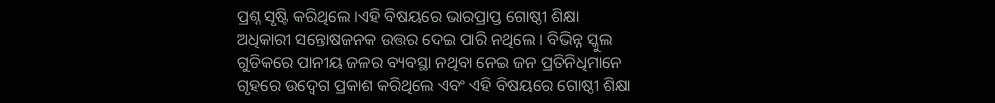ପ୍ରଶ୍ନ ସୃଷ୍ଟି କରିଥିଲେ ।ଏହି ବିଷୟରେ ଭାରପ୍ରାପ୍ତ ଗୋଷ୍ଠୀ ଶିକ୍ଷା ଅଧିକାରୀ ସନ୍ତୋଷଜନକ ଉତ୍ତର ଦେଇ ପାରି ନଥିଲେ । ବିଭିନ୍ନ ସ୍କୁଲ ଗୁଡିକରେ ପାନୀୟ ଜଳର ବ୍ୟବସ୍ଥା ନଥିବା ନେଇ ଜନ ପ୍ରତିନିଧିମାନେ ଗୃହରେ ଉଦ୍ବେଗ ପ୍ରକାଶ କରିଥିଲେ ଏବଂ ଏହି ବିଷୟରେ ଗୋଷ୍ଠୀ ଶିକ୍ଷା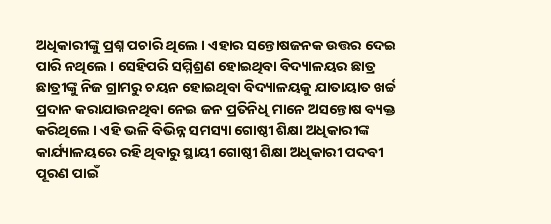ଅଧିକାରୀଙ୍କୁ ପ୍ରଶ୍ନ ପଚାରି ଥିଲେ । ଏହାର ସନ୍ତୋଷଜନକ ଉତ୍ତର ଦେଇ ପାରି ନଥିଲେ । ସେହିପରି ସମ୍ମିଶ୍ରଣ ହୋଇଥିବା ବିଦ୍ୟାଳୟର ଛାତ୍ର ଛାତ୍ରୀଙ୍କୁ ନିଜ ଗ୍ରାମରୁ ଚୟନ ହୋଇଥିବା ବିଦ୍ୟାଳୟକୁ ଯାତାୟାତ ଖର୍ଚ୍ଚ ପ୍ରଦାନ କରାଯାଉନଥିବା ନେଇ ଜନ ପ୍ରତିନିଧି ମାନେ ଅସନ୍ତୋଷ ବ୍ୟକ୍ତ କରିଥିଲେ । ଏହି ଭଳି ବିଭିନ୍ନ ସମସ୍ୟା ଗୋଷ୍ଠୀ ଶିକ୍ଷା ଅଧିକାରୀଙ୍କ କାର୍ଯ୍ୟାଳୟରେ ରହି ଥିବାରୁ ସ୍ଥାୟୀ ଗୋଷ୍ଠୀ ଶିକ୍ଷା ଅଧିକାରୀ ପଦବୀ ପୂରଣ ପାଇଁ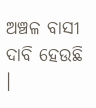ଅଞ୍ଚଳ ବାସୀ ଦାବି ହେଉଛି ।